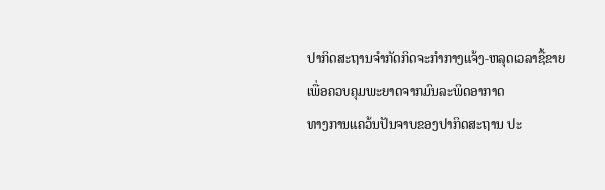ປາກິດສະຖານຈໍາກັດກິດຈະກໍາກາງແຈ້ງ-ຫລຸດເວລາຊື້ຂາຍ ເພື່ອຄວບຄຸມພະຍາດຈາກມົນລະພິດອາກາດ
ທາງການແຄວ້ນປັນຈາບຂອງປາກິດສະຖານ ປະ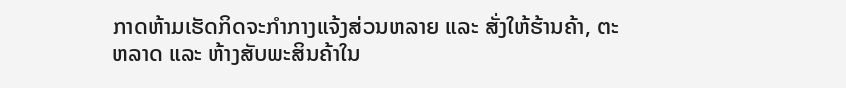ກາດຫ້າມເຮັດກິດຈະກໍາກາງແຈ້ງສ່ວນຫລາຍ ແລະ ສັ່ງໃຫ້ຮ້ານຄ້າ, ຕະຫລາດ ແລະ ຫ້າງສັບພະສິນຄ້າໃນ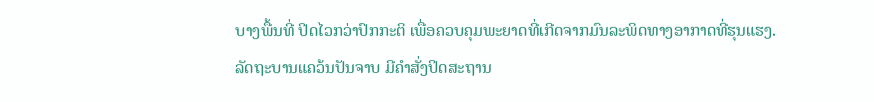ບາງພື້ນທີ່ ປິດໄວກວ່າປົກກະຕິ ເພື່ອຄວບຄຸມພະຍາດທີ່ເກີດຈາກມົນລະພິດທາງອາກາດທີ່ຮຸນແຮງ.
ລັດຖະບານແຄວ້ນປັນຈາບ ມີຄໍາສັ່ງປິດສະຖານ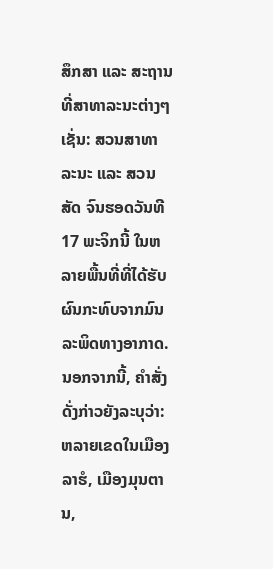ສຶກສາ ແລະ ສະຖານທີ່ສາທາລະນະຕ່າງໆເຊັ່ນ: ສວນສາທາລະນະ ແລະ ສວນສັດ ຈົນຮອດວັນທີ 17 ພະຈິກນີ້ ໃນຫລາຍພື້ນທີ່ທີ່ໄດ້ຮັບຜົນກະທົບຈາກມົນລະພິດທາງອາກາດ.
ນອກຈາກນີ້, ຄໍາສັ່ງດັ່ງກ່າວຍັງລະບຸວ່າ: ຫລາຍເຂດໃນເມືອງລາຮໍ, ເມືອງມຸນຕານ,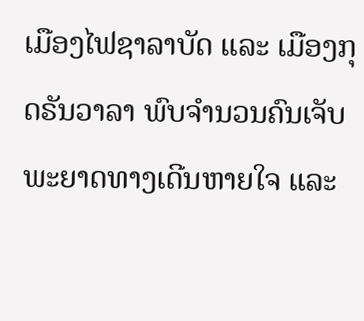ເມືອງໄຟຊາລາບັດ ແລະ ເມືອງກຸດຣັນວາລາ ພົບຈໍານວນຄົນເຈັບພະຍາດທາງເດີນຫາຍໃຈ ແລະ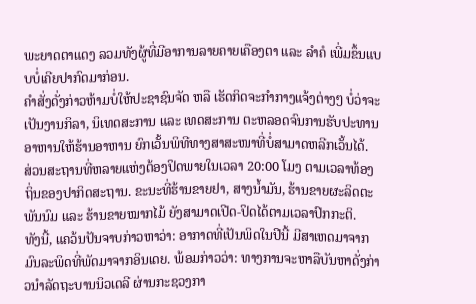ພະຍາດຕາແດງ ລວມທັງຜູ້ທີ່ມີອາການລາຍຄາຍເຄືອງຕາ ແລະ ລໍາຄໍ ເພີ່ມຂຶ້ນແບບບໍ່ເຄີຍປາກົດມາກ່ອນ.
ຄໍາສັ່ງດັ່ງກ່າວຫ້າມບໍ່ໃຫ້ປະຊາຊົນຈັດ ຫລື ເຮັດກິດຈະກໍາກາງແຈ້ງຕ່າງໆ ບໍ່ວ່າຈະເປັນງານກິລາ, ນິເທດສະການ ແລະ ເທດສະການ ຕະຫລອດຈົນການຮັບປະທານອາຫານໃຫ້ຮ້ານອາຫານ ຍົກເວັ້ນພິທີທາງສາສະໜາທີ່ບໍ່ສາມາດຫລີກເວັ້ນໄດ້.
ສ່ວນສະຖານທີ່ຫລາຍແຫ່ງຕ້ອງປິດພາຍໃນເວລາ 20:00 ໂມງ ຕາມເວລາທ້ອງຖິ່ນຂອງປາກິດສະຖານ. ຂະນະທີ່ຮ້ານຂາຍຢາ, ສາງນໍ້າມັນ, ຮ້ານຂາຍຜະລິດຕະພັນນົມ ແລະ ຮ້ານຂາຍໝາກໄມ້ ຍັງສາມາດເປີດ-ປິດໄດ້ຕາມເວລາປົກກະຕິ.
ທັງນີ້, ແຄວ້ນປັນຈາບກ່າວຫາວ່າ: ອາກາດທີ່ເປັນພິດໃນປີນີ້ ມີສາເຫດມາຈາກມົນລະພິດທີ່ພັດມາຈາກອິນເດຍ. ພ້ອມກ່າວວ່າ: ທາງການຈະຫາລືບັນຫາດັ່ງກ່າວນໍາລັດຖະບານນິວເດລີ ຜ່ານກະຊວງກາ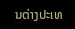ນຕ່າງປະເທ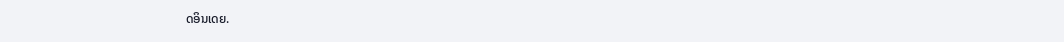ດອິນເດຍ.